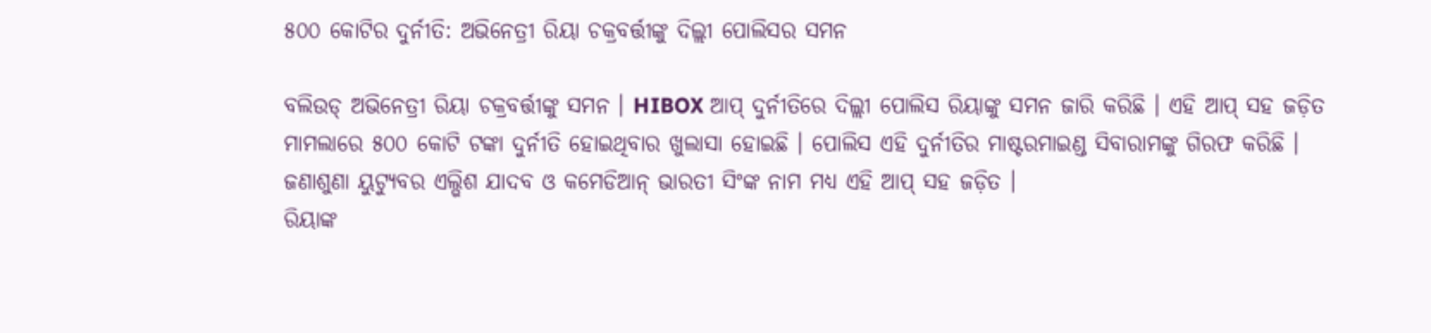୫୦୦ କୋଟିର ଦୁର୍ନୀତି: ଅଭିନେତ୍ରୀ ରିୟା ଚକ୍ରବର୍ତ୍ତୀଙ୍କୁ ଦିଲ୍ଲୀ ପୋଲିସର ସମନ

ବଲିଉଡ୍ ଅଭିନେତ୍ରୀ ରିୟା ଚକ୍ରବର୍ତ୍ତୀଙ୍କୁ ସମନ । HIBOX ଆପ୍ ଦୁର୍ନୀତିରେ ଦିଲ୍ଲୀ ପୋଲିସ ରିୟାଙ୍କୁ ସମନ ଜାରି କରିଛି । ଏହି ଆପ୍ ସହ ଜଡ଼ିତ ମାମଲାରେ ୫୦୦ କୋଟି ଟଙ୍କା ଦୁର୍ନୀତି ହୋଇଥିବାର ଖୁଲାସା ହୋଇଛି । ପୋଲିସ ଏହି ଦୁର୍ନୀତିର ମାଷ୍ଟରମାଇଣ୍ଡ ସିବାରାମଙ୍କୁ ଗିରଫ କରିଛି । ଜଣାଶୁଣା ୟୁଟ୍ୟୁବର ଏଲ୍ଭିଶ ଯାଦବ ଓ କମେଡିଆନ୍ ଭାରତୀ ସିଂଙ୍କ ନାମ ମଧ୍ୟ ଏହି ଆପ୍ ସହ ଜଡ଼ିତ ।
ରିୟାଙ୍କ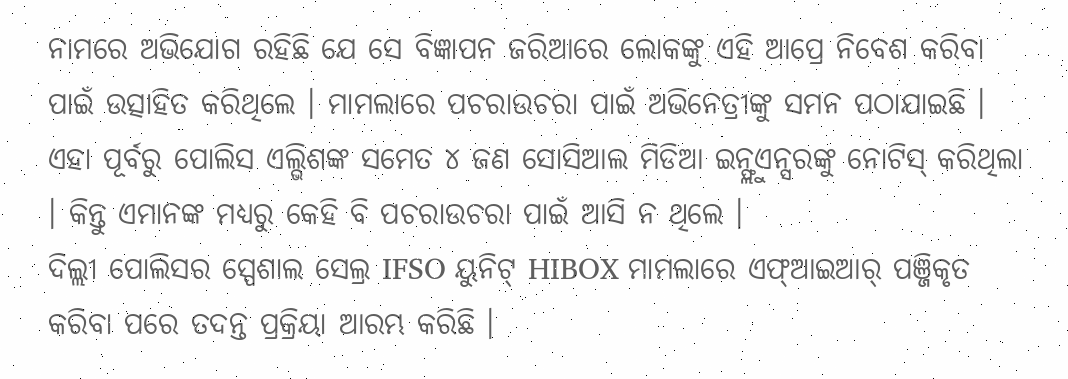ନାମରେ ଅଭିଯୋଗ ରହିଛି ଯେ ସେ ବିଜ୍ଞାପନ ଜରିଆରେ ଲୋକଙ୍କୁ ଏହି ଆପ୍ରେ ନିବେଶ କରିବା ପାଇଁ ଉତ୍ସାହିତ କରିଥିଲେ । ମାମଲାରେ ପଚରାଉଚରା ପାଇଁ ଅଭିନେତ୍ରୀଙ୍କୁ ସମନ ପଠାଯାଇଛି । ଏହା ପୂର୍ବରୁ ପୋଲିସ ଏଲ୍ଭିଶଙ୍କ ସମେତ ୪ ଜଣ ସୋସିଆଲ ମିଡିଆ ଇନ୍ଫ୍ଲୁଏନ୍ସରଙ୍କୁ ନୋଟିସ୍ କରିଥିଲା । କିନ୍ତୁ ଏମାନଙ୍କ ମଧ୍ୟରୁ କେହି ବି ପଚରାଉଚରା ପାଇଁ ଆସି ନ ଥିଲେ ।
ଦିଲ୍ଲୀ ପୋଲିସର ସ୍ପେଶାଲ ସେଲ୍ର IFSO ୟୁନିଟ୍ HIBOX ମାମଲାରେ ଏଫ୍ଆଇଆର୍ ପଞ୍ଜିକୃତ କରିବା ପରେ ତଦନ୍ତ ପ୍ରକ୍ରିୟା ଆରମ୍ଭ କରିଛି ।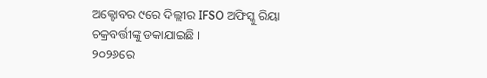ଅକ୍ଟୋବର ୯ରେ ଦିଲ୍ଲୀର IFSO ଅଫିସ୍କୁ ରିୟା ଚକ୍ରବର୍ତ୍ତୀଙ୍କୁ ଡକାଯାଇଛି ।
୨୦୨୬ରେ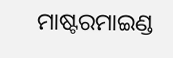ମାଷ୍ଟରମାଇଣ୍ଡ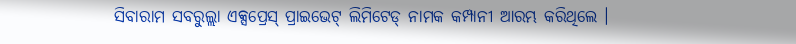ସିବାରାମ ସବରୁଲ୍ଲା ଏକ୍ସପ୍ରେସ୍ ପ୍ରାଇଭେଟ୍ ଲିମିଟେଡ୍ ନାମକ କମ୍ପାନୀ ଆରମ୍ଭ କରିଥିଲେ ।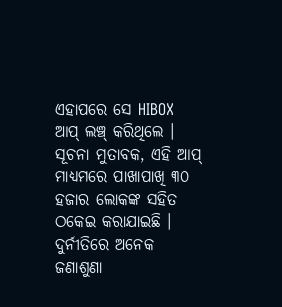ଏହାପରେ ସେ HIBOX ଆପ୍ ଲଞ୍ଚ୍ କରିଥିଲେ । ସୂଚନା ମୁତାବକ, ଏହି ଆପ୍ ମାଧ୍ୟମରେ ପାଖାପାଖି ୩୦ ହଜାର ଲୋକଙ୍କ ସହିତ ଠକେଇ କରାଯାଇଛି । ଦୁର୍ନୀତିରେ ଅନେକ ଜଣାଶୁଣା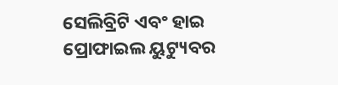ସେଲିବ୍ରିଟି ଏବଂ ହାଇ ପ୍ରୋଫାଇଲ ୟୁଟ୍ୟୁବର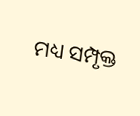ମଧ୍ୟ ସମ୍ପୃକ୍ତ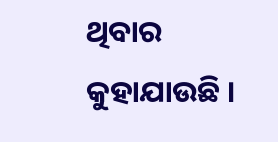ଥିବାର କୁହାଯାଉଛି ।